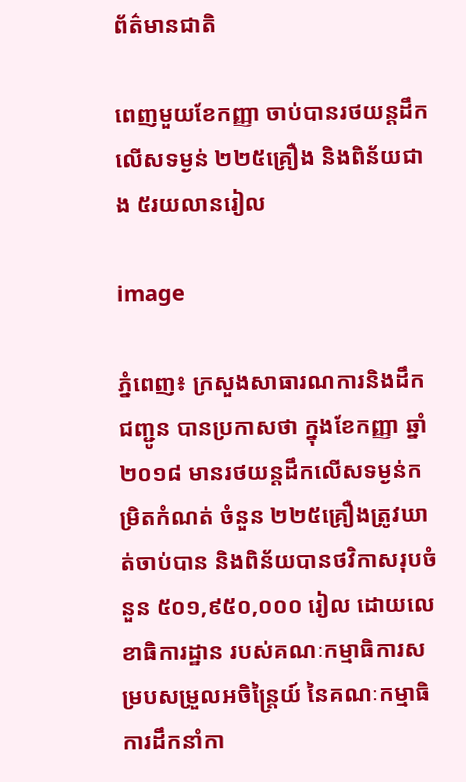ព័ត៌មានជាតិ

ពេញមួយខែកញ្ញា ចាប់បានរថយន្តដឹកលើសទម្ងន់ ២២៥គ្រឿង និងពិន័យជាង ៥រយលានរៀល

image

ភ្នំពេញ៖ ក្រសួងសាធារណការនិងដឹកជញ្ជូន បានប្រកាសថា ក្នុងខែកញ្ញា ឆ្នាំ២០១៨ មានរថយន្តដឹកលើសទម្ងន់កម្រិតកំណត់ ចំនួន ២២៥គ្រឿងត្រូវឃាត់ចាប់បាន និងពិន័យបានថវិកាសរុបចំនួន ៥០១,៩៥០,០០០ រៀល ដោយលេខាធិការដ្ឋាន របស់គណៈកម្មាធិការសម្របសម្រួលអចិន្ត្រៃយ៍ នៃគណៈកម្មាធិការដឹកនាំកា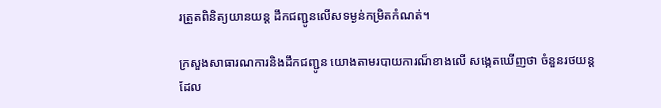រត្រួតពិនិត្យយានយន្ត ដឹកជញ្ជូនលើសទម្ងន់កម្រិតកំណត់។

ក្រសួងសាធារណការនិងដឹកជញ្ជូន យោងតាមរបាយការណ៏ខាងលើ សង្កេតឃើញថា ចំនួនរថយន្ត ដែល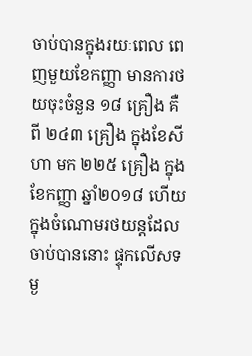ចាប់បានក្នុងរយៈពេល ពេញមួយខែកញ្ញា មានការថយចុះចំនួន ១៨ គ្រឿង គឺពី ២៤៣ គ្រឿង ក្នុងខែសីហា មក ២២៥ គ្រឿង ក្នុងខែកញ្ញា ឆ្នាំ២០១៨ ហើយក្នុងចំណោមរថយន្តដែលចាប់បាននោះ ផ្ទុកលើសទម្ង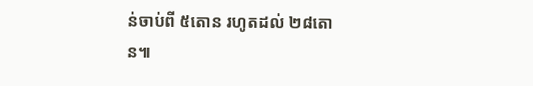ន់ចាប់ពី ៥តោន រហូតដល់ ២៨តោន៕